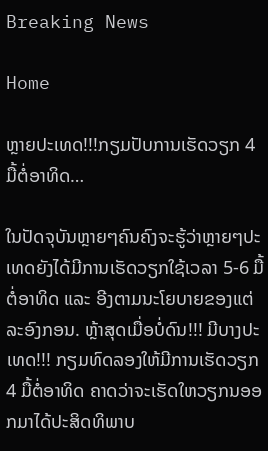Breaking News

Home

ຫຼາຍປະເທດ!!!ກຽມປັບການເຮັດວຽກ 4 ມື້ຕໍ່ອາທິດ…

ໃນປັດຈຸບັນຫຼາຍໆຄົນຄົງຈະຮູ້ວ່າຫຼາຍໆປະເທດຍັງໄດ້ມີການເຮັດວຽກໃຊ້ເວລາ 5-6 ມື້ຕໍ່ອາທິດ ແລະ ອີງຕາມນະໂຍບາຍຂອງແຕ່ລະອົງກອນ. ຫຼ້າສຸດເມື່ອບໍ່ດົນ!!! ມີບາງປະເທດ!!! ກຽມທົດລອງໃຫ້ມີການເຮັດວຽກ 4 ມື້ຕໍ່ອາທິດ ຄາດວ່າຈະເຮັດໃຫວຽກນອອກມາໄດ້ປະສິດທິພາບ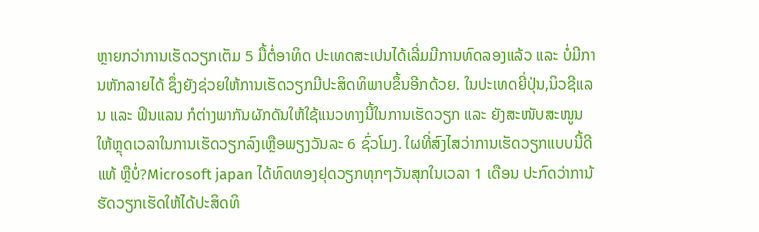ຫຼາຍກວ່າການເຮັດວຽກເຕັມ 5 ມື້ຕໍ່ອາທິດ ປະເທດສະເປນໄດ້ເລີ່ມມີການທົດລອງແລ້ວ ແລະ ບໍ່ມີການຫັກລາຍໄດ້ ຊຶ່ງຍັງຊ່ວຍໃຫ້ການເຮັດວຽກມີປະສິດທິພາບຂຶ້ນອີກດ້ວຍ. ໃນປະເທດຍີ່ປຸ່ນ,ນິວຊີແລນ ແລະ ຟິນແລນ ກໍຕ່າງພາກັນຜັກດັນໃຫ້ໃຊ້ແນວທາງນີ້ໃນການເຮັດວຽກ ແລະ ຍັງສະໜັບສະໜູນໃຫ້ຫຼຸດເວລາໃນການເຮັດວຽກລົງເຫຼືອພຽງວັນລະ 6 ຊົ່ວໂມງ. ໃຜທີ່ສົງໄສວ່າການເຮັດວຽກແບບນີ້ດີແທ້ ຫຼືບໍ່?Microsoft japan ໄດ້ທົດທອງຢຸດວຽກທຸກໆວັນສຸກໃນເວລາ 1 ເດືອນ ປະກົດວ່າການ້ຮັດວຽກເຮັດໃຫ້ໄດ້ປະສິດທິ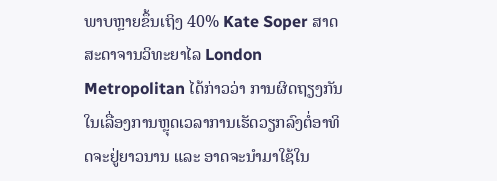ພາບຫຼາຍຂຶ້ນເຖິງ 40% Kate Soper ສາດສະດາຈານວິທະຍາໄລ London Metropolitan ໄດ້ກ່າວວ່າ ການຜິດຖຽງກັນໃນເລື່ອງການຫຼຸດເວລາການເຮັດວຽກລົງຕໍ່ອາທິດຈະຢູ່ຍາວນານ ແລະ ອາດຈະນໍາມາໃຊ້ໃນ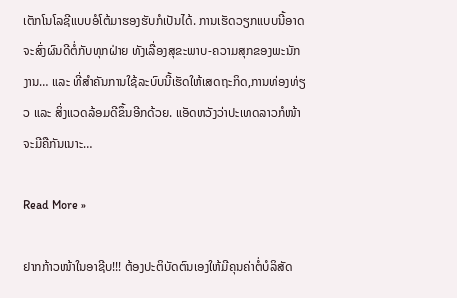ເຕັກໂນໂລຊີແບບອໍໂຕ້ມາຮອງຮັບກໍເປັນໄດ້. ການເຮັດວຽກແບບນີ້ອາດຈະສົ່ງຜົນດີຕໍ່ກັບທຸກຝ່າຍ ທັງເລື່ອງສຸຂະພາບ-ຄວາມສຸກຂອງພະນັກງານ… ແລະ ທີ່ສໍາຄັນການໃຊ້ລະບົບນີ້ເຮັດໃຫ້ເສດຖະກິດ,ການທ່ອງທ່ຽວ ແລະ ສິ່ງແວດລ້ອມດີຂຶ້ນອີກດ້ວຍ. ແອັດຫວັງວ່າປະເທດລາວກໍໜ້າຈະມີຄືກັນເນາະ…

Read More »

ຢາກກ້າວໜ້າໃນອາຊີບ!!! ຕ້ອງປະຕິບັດຕົນເອງໃຫ້ມີຄຸນຄ່າຕໍ່ບໍລິສັດ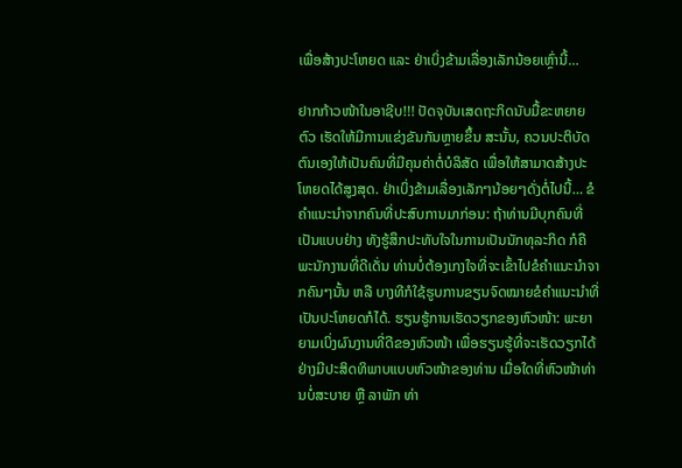ເພື່ອສ້າງປະໂຫຍດ ແລະ ຢ່າເບິ່ງຂ້າມເລື່ອງເລັກນ້ອຍເຫຼົ່ານີ້…

ຢາກກ້າວໜ້າໃນອາຊີບ!!! ປັດຈຸບັນເສດຖະກິດນັບມື້ຂະຫຍາຍຕົວ ເຮັດໃຫ້ມີການແຂ່ງຂັນກັນຫຼາຍຂຶ້ນ ສະນັ້ນ, ຄວນປະຕິບັດຕົນເອງໃຫ້ເປັນຄົນທີ່ມີຄຸນຄ່າຕໍ່ບໍລິສັດ ເພື່ອໃຫ້ສາມາດສ້າງປະໂຫຍດໄດ້ສູງສຸດ. ຢ່າເບິ່ງຂ້າມເລື່ອງເລັກໆນ້ອຍໆດັ່ງຕໍ່ໄປນີ້… ຂໍຄຳແນະນຳຈາກຄົນທີ່ປະສົບການມາກ່ອນ: ຖ້າທ່ານມີບຸກຄົນທີ່ເປັນແບບຢ່າງ ທັງຮູ້ສຶກປະທັບໃຈໃນການເປັນນັກທຸລະກິດ ກໍຄືພະນັກງານທີ່ດີເດັ່ນ ທ່ານບໍ່ຕ້ອງເກງໃຈທີ່ຈະເຂົ້າໄປຂໍຄຳແນະນຳຈາກຄົນໆນັ້ນ ຫລື ບາງທີກໍໃຊ້ຮູບການຂຽນຈົດໝາຍຂໍຄຳແນະນຳທີ່ເປັນປະໂຫຍດກໍໄດ້. ຮຽນຮູ້ການເຮັດວຽກຂອງຫົວໜ້າ: ພະຍາຍາມເບິ່ງຜົນງານທີ່ດີຂອງຫົວໜ້າ ເພື່ອຮຽນຮູ້ທີ່ຈະເຮັດວຽກໄດ້ຢ່າງມີປະສິດທິພາບແບບຫົວໜ້າຂອງທ່ານ ເມື່ອໃດທີ່ຫົວໜ້າທ່ານບໍ່ສະບາຍ ຫຼື ລາພັກ ທ່າ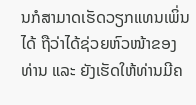ນກໍສາມາດເຮັດວຽກແທນເພິ່ນໄດ້ ຖືວ່າໄດ້ຊ່ວຍຫົວໜ້າຂອງທ່ານ ແລະ ຍັງເຮັດໃຫ້ທ່ານມີຄ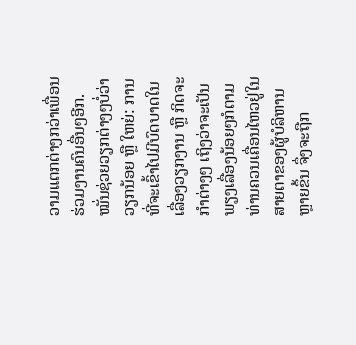ວາມແຕກຕ່າງກວ່າເພື່ອນຮ່ວມງານຄົນອື່ນໆອີກ. ໝັ່ນຊ່ວຍວຽກຕ່າງໆບໍ່ວ່າວຽກນ້ອຍ ຫຼື ໃຫຍ່: ການທີ່ຈະເຂົ້າໄປມີບົດບາດໃນເລື່ອງວຽກງານ ຫຼື ກິດຈະກຳຕ່າງໆ ເຖິງວ່າຈະເປັນພຽງເລື່ອງນ້ອຍໆກໍຕາມ ທ່ານຄວນເຄື່ອນໄຫວຢູ່ໃນສາຍຕາຂອງຜູ້ບໍລິຫານຫຼາຍຂຶ້ນ ຈຶ່ງຈະຖືກ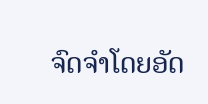ຈົດຈໍາໂດຍອັດ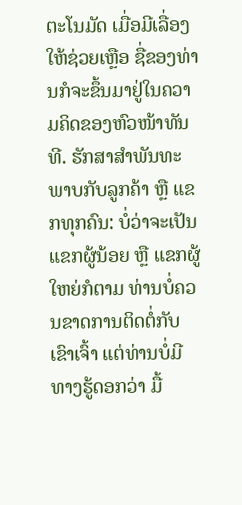ຕະໂນມັດ ເມື່ອມີເລື່ອງໃຫ້ຊ່ວຍເຫຼືອ ຊື່ຂອງທ່ານກໍຈະຂຶ້ນມາຢູ່ໃນຄວາມຄິດຂອງຫົວໜ້າທັນທີ. ຮັກສາສໍາພັນທະພາບກັບລູກຄ້າ ຫຼື ແຂກທຸກຄົນ: ບໍ່ວ່າຈະເປັນແຂກຜູ້ນ້ອຍ ຫຼື ແຂກຜູ້ໃຫຍ່ກໍຕາມ ທ່ານບໍ່ຄວນຂາດການຕິດຕໍ່ກັບເຂົາເຈົ້າ ແຕ່ທ່ານບໍ່ມີທາງຮູ້ດອກວ່າ ມື້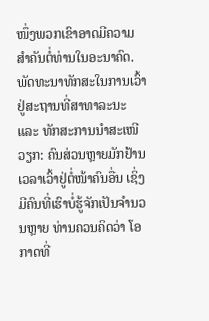ໜຶ່ງພວກເຂົາອາດມີຄວາມສຳຄັນຕໍ່ທ່ານໃນອະນາຄົດ. ພັດທະນາທັກສະໃນການເວົ້າຢູ່ສະຖານທີ່ສາທາລະນະ ແລະ ທັກສະການນຳສະເໜີວຽກ: ຄົນສ່ວນຫຼາຍມັກຢ້ານເວລາເວົ້າຢູ່ຕໍ່ໜ້າຄົນອື່ນ ເຊິ່ງມີຄົນທີ່ເຮົາບໍ່ຮູ້ຈັກເປັນຈຳນວນຫຼາຍ ທ່ານຄວນຄິດວ່າ ໂອກາດທີ່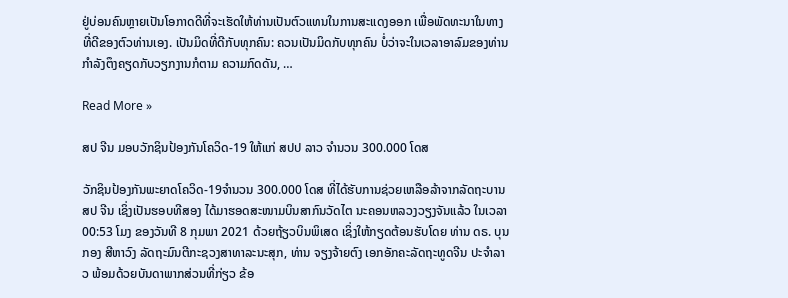ຢູ່ບ່ອນຄົນຫຼາຍເປັນໂອກາດດີທີ່ຈະເຮັດໃຫ້ທ່ານເປັນຕົວແທນໃນການສະແດງອອກ ເພື່ອພັດທະນາໃນທາງທີ່ດີຂອງຕົວທ່ານເອງ. ເປັນມິດທີ່ດີກັບທຸກຄົນ: ຄວນເປັນມິດກັບທຸກຄົນ ບໍ່ວ່າຈະໃນເວລາອາລົມຂອງທ່ານກຳລັງຕຶງຄຽດກັບວຽກງານກໍຕາມ ຄວາມກົດດັນ, …

Read More »

ສປ ຈີນ ມອບວັກຊິນປ້ອງກັນໂຄວິດ-19 ໃຫ້ແກ່ ສປປ ລາວ ຈໍານວນ 300.000 ໂດສ

ວັກຊິນປ້ອງກັນພະຍາດໂຄວິດ-19ຈຳນວນ 300.000 ໂດສ ທີ່ໄດ້ຮັບການຊ່ວຍເຫລືອລ້າຈາກລັດຖະບານ ສປ ຈີນ ເຊິ່ງເປັນຮອບທີສອງ ໄດ້ມາຮອດສະໜາມບິນສາກົນວັດໄຕ ນະຄອນຫລວງວຽງຈັນແລ້ວ ໃນເວລາ 00:53 ໂມງ ຂອງວັນທີ 8 ກຸມພາ 2021 ດ້ວຍຖ້ຽວບິນພິເສດ ເຊິ່ງໃຫ້ກຽດຕ້ອນຮັບໂດຍ ທ່ານ ດຣ. ບຸນກອງ ສີຫາວົງ ລັດຖະມົນຕີກະຊວງສາທາລະນະສຸກ, ທ່ານ ຈຽງຈ້າຍຕົງ ເອກອັກຄະລັດຖະທູດຈີນ ປະຈຳລາວ ພ້ອມດ້ວຍບັນດາພາກສ່ວນທີ່ກ່ຽວ ຂ້ອ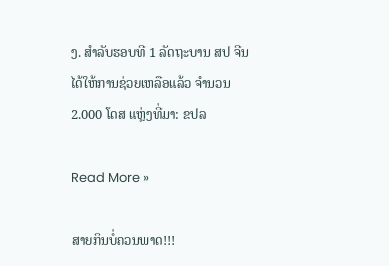ງ. ສຳລັບຮອບທີ 1 ລັດຖະບານ ສປ ຈີນ ໄດ້ໃຫ້ການຊ່ວຍເຫລືອແລ້ວ ຈຳນວນ 2.000 ໂດສ ແຫຼ່ງທີ່ມາ: ຂປລ

Read More »

ສາຍກິນບໍ່ຄວນພາດ!!!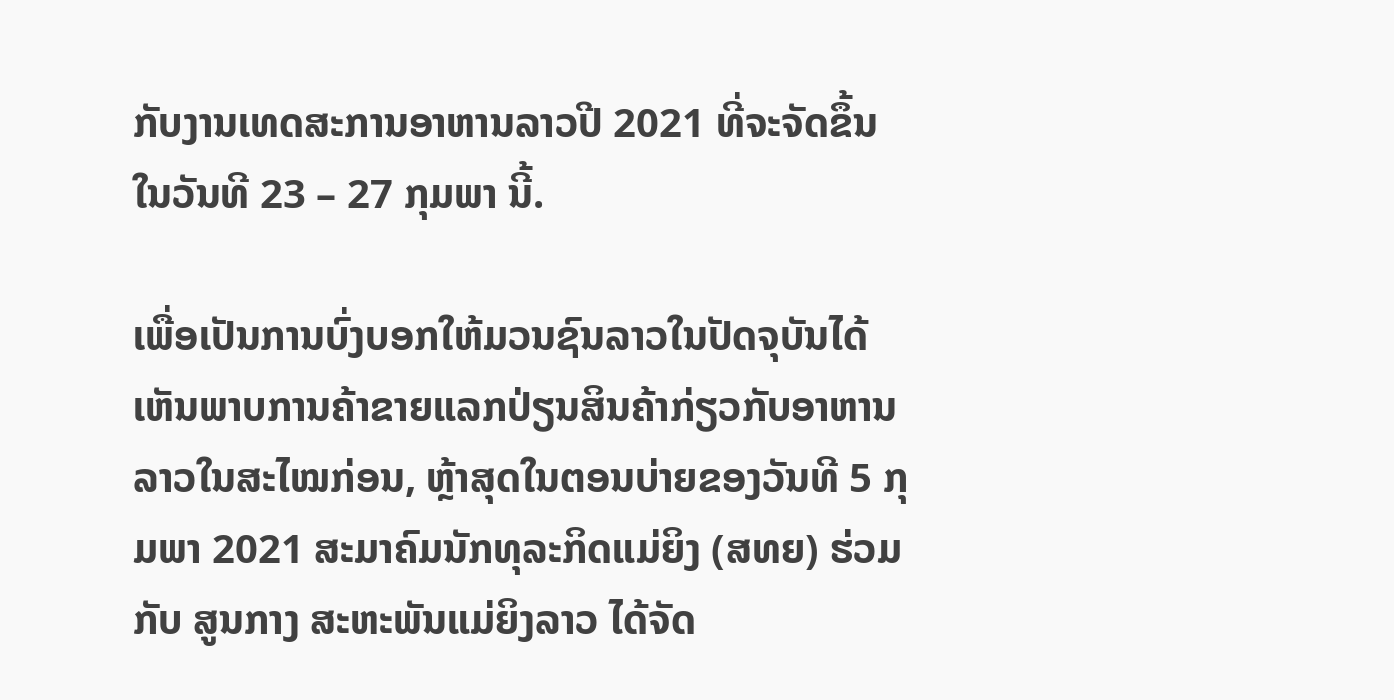ກັບງານເທດສະການອາຫານລາວປີ 2021 ທີ່ຈະຈັດຂຶ້ນໃນວັນທີ 23 – 27 ກຸມພາ ນີ້.

ເພື່ອເປັນການບົ່ງບອກໃຫ້ມວນຊົນລາວໃນປັດຈຸບັນໄດ້ເຫັນພາບການຄ້າຂາຍແລກປ່ຽນສິນຄ້າກ່ຽວກັບອາຫານລາວໃນສະໄໝກ່ອນ, ຫຼ້າສຸດໃນຕອນບ່າຍຂອງວັນທີ 5 ກຸມພາ 2021 ສະມາຄົມນັກທຸລະກິດແມ່ຍິງ (ສທຍ) ຮ່ວມກັບ ສູນກາງ ສະຫະພັນແມ່ຍິງລາວ ໄດ້ຈັດ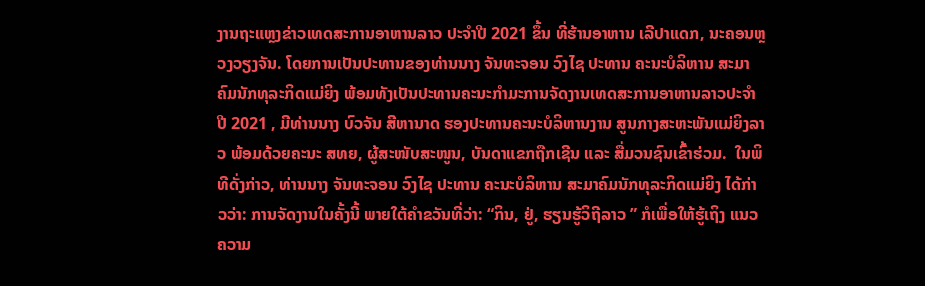ງານຖະແຫຼງຂ່າວເທດສະການອາຫານລາວ ປະຈໍາປີ 2021 ຂຶ້ນ ທີ່ຮ້ານອາຫານ ເລີປາແດກ, ນະຄອນຫຼວງວຽງຈັນ. ໂດຍການເປັນປະທານຂອງທ່ານນາງ ຈັນທະຈອນ ວົງໄຊ ປະທານ ຄະນະບໍລິຫານ ສະມາຄົມນັກທຸລະກິດແມ່ຍິງ ພ້ອມທັງເປັນປະທານຄະນະກຳມະການຈັດງານເທດສະການອາຫານລາວປະຈຳປີ 2021 , ມີທ່ານນາງ ບົວຈັນ ສີຫານາດ ຮອງປະທານຄະນະບໍລິຫານງານ ສູນກາງສະຫະພັນແມ່ຍິງລາວ ພ້ອມດ້ວຍຄະນະ ສທຍ, ຜູ້ສະໜັບສະໜູນ, ບັນດາແຂກຖືກເຊີນ ແລະ ສື່ມວນຊົນເຂົ້າຮ່ວມ.  ໃນພິທີດັ່ງກ່າວ, ທ່ານນາງ ຈັນທະຈອນ ວົງໄຊ ປະທານ ຄະນະບໍລິຫານ ສະມາຄົມນັກທຸລະກິດແມ່ຍິງ ໄດ້ກ່າວວ່າ: ການຈັດງານໃນຄັ້ງນີ້ ພາຍໃຕ້ຄໍາຂວັນທີ່ວ່າ: “ກິນ, ຢູ່, ຮຽນຮູ້ວິຖີລາວ ” ກໍເພື່ອໃຫ້ຮູ້ເຖິງ ແນວຄວາມ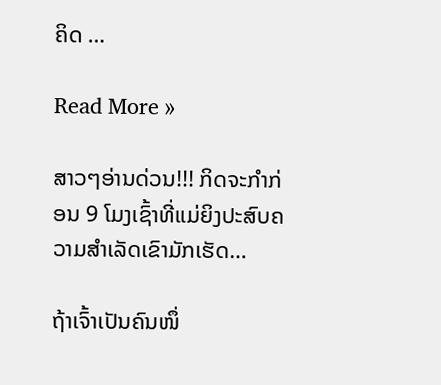ຄິດ …

Read More »

ສາວໆອ່ານດ່ວນ!!! ກິດຈະກໍາກ່ອນ 9 ໂມງເຊົ້າທີ່ແມ່ຍິງປະສົບຄວາມສໍາເລັດເຂົາມັກເຮັດ…

ຖ້າເຈົ້າເປັນຄົນໜຶ່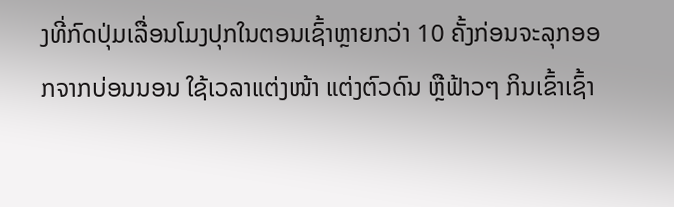ງທີ່ກົດປຸ່ມເລື່ອນໂມງປຸກໃນຕອນເຊົ້າຫຼາຍກວ່າ 10 ຄັ້ງກ່ອນຈະລຸກອອກຈາກບ່ອນນອນ ໃຊ້ເວລາແຕ່ງໜ້າ ແຕ່ງຕົວດົນ ຫຼືຟ້າວໆ ກິນເຂົ້າເຊົ້າ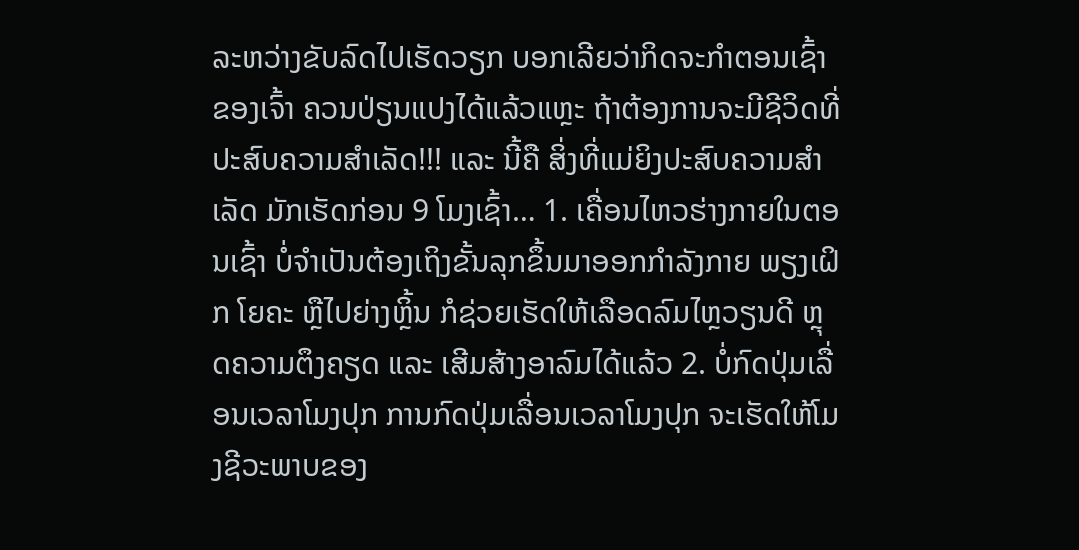ລະຫວ່າງຂັບລົດໄປເຮັດວຽກ ບອກເລີຍວ່າກິດຈະກໍາຕອນເຊົ້າຂອງເຈົ້າ ຄວນປ່ຽນແປງໄດ້ແລ້ວແຫຼະ ຖ້າຕ້ອງການຈະມີຊີວິດທີ່ປະສົບຄວາມສໍາເລັດ!!! ແລະ ນີ້ຄື ສິ່ງທີ່ແມ່ຍິງປະສົບຄວາມສໍາເລັດ ມັກເຮັດກ່ອນ 9 ໂມງເຊົ້າ… 1. ເຄື່ອນໄຫວຮ່າງກາຍໃນຕອນເຊົ້າ ບໍ່ຈໍາເປັນຕ້ອງເຖິງຂັ້ນລຸກຂຶ້ນມາອອກກໍາລັງກາຍ ພຽງເຝິກ ໂຍຄະ ຫຼືໄປຍ່າງຫຼິ້ນ ກໍຊ່ວຍເຮັດໃຫ້ເລືອດລົມໄຫຼວຽນດີ ຫຼຸດຄວາມຕຶງຄຽດ ແລະ ເສີມສ້າງອາລົມໄດ້ແລ້ວ 2. ບໍ່ກົດປຸ່ມເລື່ອນເວລາໂມງປຸກ ການກົດປຸ່ມເລື່ອນເວລາໂມງປຸກ ຈະເຮັດໃຫ້ໂມງຊີວະພາບຂອງ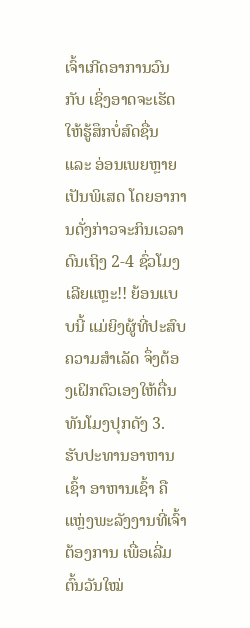ເຈົ້າເກີດອາການວົນກັບ ເຊິ່ງອາດຈະເຮັດໃຫ້ຮູ້ສຶກບໍ່ສົດຊື່ນ ແລະ ອ່ອນເພຍຫຼາຍເປັນພິເສດ ໂດຍອາການດັ່ງກ່າວຈະກິນເວລາດົນເຖິງ 2-4 ຊົ່ວໂມງເລີຍແຫຼະ!! ຍ້ອນແບບນີ້ ແມ່ຍິງຜູ້ທີ່ປະສົບຄວາມສໍາເລັດ ຈຶ່ງຕ້ອງເຝິກຕົວເອງໃຫ້ຕື່ນທັນໂມງປຸກດັງ 3. ຮັບປະທານອາຫານເຊົ້າ ອາຫານເຊົ້າ ຄືແຫຼ່ງພະລັງງານທີ່ເຈົ້າຕ້ອງການ ເພື່ອເລີ່ມຕົ້ນວັນໃໝ່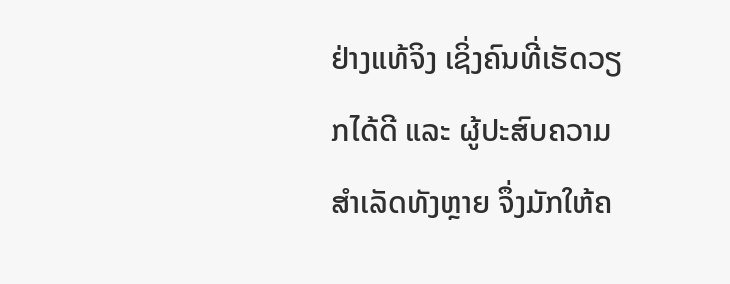ຢ່າງແທ້ຈິງ ເຊິ່ງຄົນທີ່ເຮັດວຽກໄດ້ດີ ແລະ ຜູ້ປະສົບຄວາມສໍາເລັດທັງຫຼາຍ ຈຶ່ງມັກໃຫ້ຄ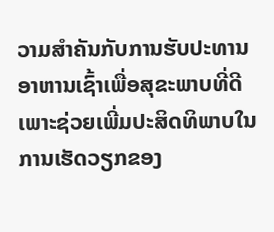ວາມສໍາຄັນກັບການຮັບປະທານອາຫານເຊົ້າເພື່ອສຸຂະພາບທີ່ດີ ເພາະຊ່ວຍເພີ່ມປະສິດທິພາບໃນການເຮັດວຽກຂອງ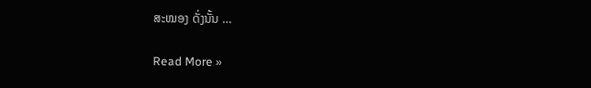ສະໝອງ ດັ່ງນັ້ນ …

Read More »